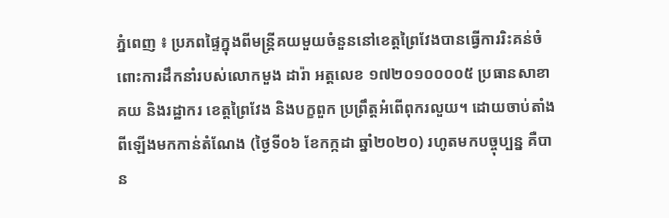ភ្នំពេញ ៖ ប្រភពផ្ទៃក្នុងពីមន្រ្តីគយមួយចំនួននៅខេត្តព្រៃវែងបានធ្វើការរិះគន់ចំពោះការដឹកនាំរបស់លោកមួង ដារ៉ា អត្តលេខ ១៧២០១០០០០៥ ប្រធានសាខាគយ និងរដ្ឋាករ ខេត្តព្រៃវែង និងបក្ខពួក ប្រព្រឹត្តអំពើពុករលួយ។ ដោយចាប់តាំងពីឡើងមកកាន់តំណែង (ថ្ងៃទី០៦ ខែកក្កដា ឆ្នាំ២០២០) រហូតមកបច្ចុប្បន្ន គឺបាន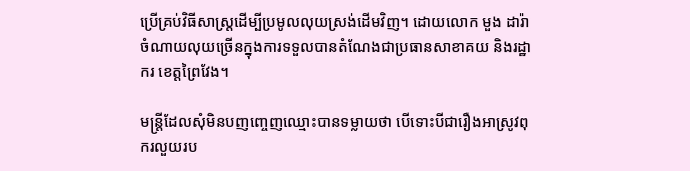ប្រើគ្រប់វិធីសាស្ត្រដើម្បីប្រមូលលុយស្រង់ដើមវិញ។ ដោយលោក មួង ដារ៉ា ចំណាយលុយច្រើនក្នុងការទទួលបានតំណែងជាប្រធានសាខាគយ និងរដ្ឋាករ ខេត្តព្រៃវែង។

មន្ត្រីដែលសុំមិនបញញ្ចេញឈ្មោះបានទម្លាយថា បើទោះបីជារឿងអាស្រូវពុករលួយរប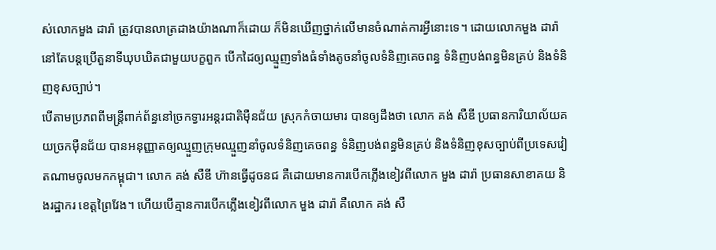ស់លោកមួង ដារ៉ា ត្រូវបានលាត្រដាងយ៉ាងណាក៏ដោយ ក៏មិនឃើញថ្នាក់លើមានចំណាត់ការអ្វីនោះទេ។ ដោយលោកមួង ដារ៉ា នៅតែបន្តប្រើតួនាទីឃុបឃិតជាមួយបក្ខពួក បើកដៃឲ្យឈ្មួញទាំងធំទាំងតូចនាំចូលទំនិញគេចពន្ធ ទំនិញបង់ពន្ធមិនគ្រប់ និងទំនិញខុសច្បាប់។
បើតាមប្រភពពីមន្រ្តីពាក់ព័ន្ធនៅច្រកទ្វារអន្តរជាតិម៉ឺនជ័យ ស្រុកកំចាយមារ បានឲ្យដឹងថា លោក គង់ សឺឌី ប្រធានការិយាល័យគយច្រកម៉ឺនជ័យ បានអនុញ្ញាតឲ្យឈ្មួញក្រុមឈ្មួញនាំចូលទំនិញគេចពន្ធ ទំនិញបង់ពន្ធមិនគ្រប់ និងទំនិញខុសច្បាប់ពីប្រទេសវៀតណាមចូលមកកម្ពុជា។ លោក គង់ សឺឌី ហ៊ានធ្វើដូចនជ គឺដោយមានការបើកភ្លើងខៀវពីលោក មួង ដារ៉ា ប្រធានសាខាគយ និងរដ្ឋាករ ខេត្តព្រៃវែង។ ហើយបើគ្មានការបើកភ្លើងខៀវពីលោក មួង ដារ៉ា គឺលោក គង់ សឺ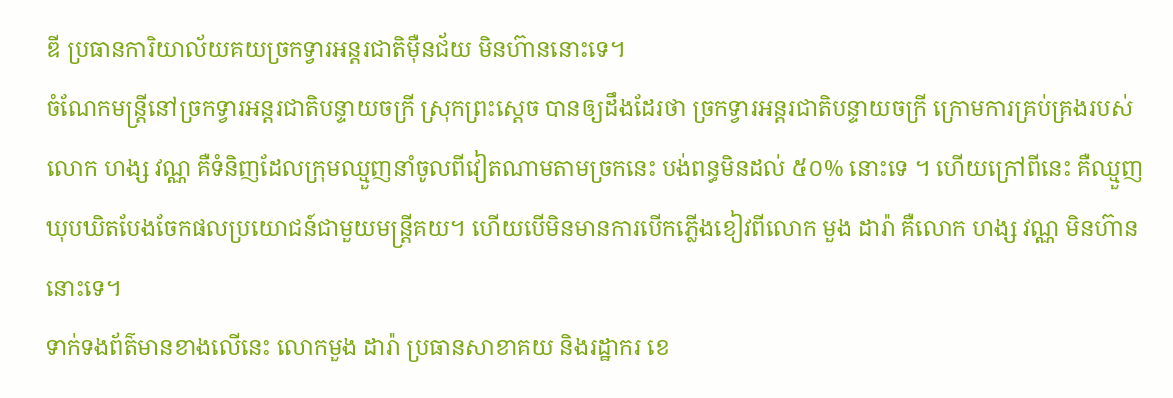ឌី ប្រធានការិយាល័យគយច្រកទ្វារអន្តរជាតិម៉ឺនជ័យ មិនហ៊ាននោះទេ។
ចំណែកមន្រ្តីនៅច្រកទ្វារអន្តរជាតិបន្ទាយចក្រី ស្រុកព្រះស្ដេច បានឲ្យដឹងដែរថា ច្រកទ្វារអន្តរជាតិបន្ទាយចក្រី ក្រោមការគ្រប់គ្រងរបស់លោក ហង្ស វណ្ណ គឺទំនិញដែលក្រុមឈ្មួញនាំចូលពីវៀតណាមតាមច្រកនេះ បង់ពន្ធមិនដល់ ៥០% នោះទេ ។ ហើយក្រៅពីនេះ គឺឈ្មួញឃុបឃិតបែងចែកផលប្រយោជន៍ជាមួយមន្រ្តីគយ។ ហើយបើមិនមានការបើកភ្លើងខៀវពីលោក មួង ដារ៉ា គឺលោក ហង្ស វណ្ណ មិនហ៊ាននោះទេ។
ទាក់ទងព័ត៌មានខាងលើនេះ លោកមួង ដារ៉ា ប្រធានសាខាគយ និងរដ្ឋាករ ខេ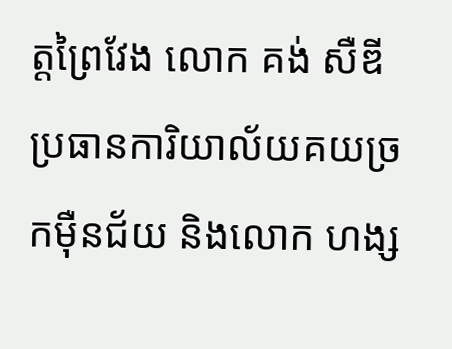ត្តព្រៃវែង លោក គង់ សឺឌី ប្រធានការិយាល័យគយច្រកម៉ឺនជ័យ និងលោក ហង្ស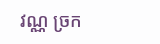វណ្ណ ច្រក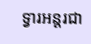ទ្វារអន្តរជា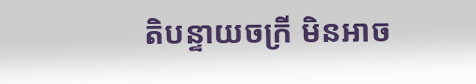តិបន្ទាយចក្រី មិនអាច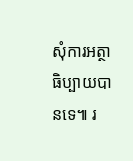សុំការអត្ថាធិប្បាយបានទេ៕ រ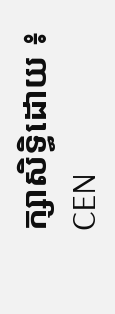ក្សាសិទ្ធិដោយ ៖ CEN